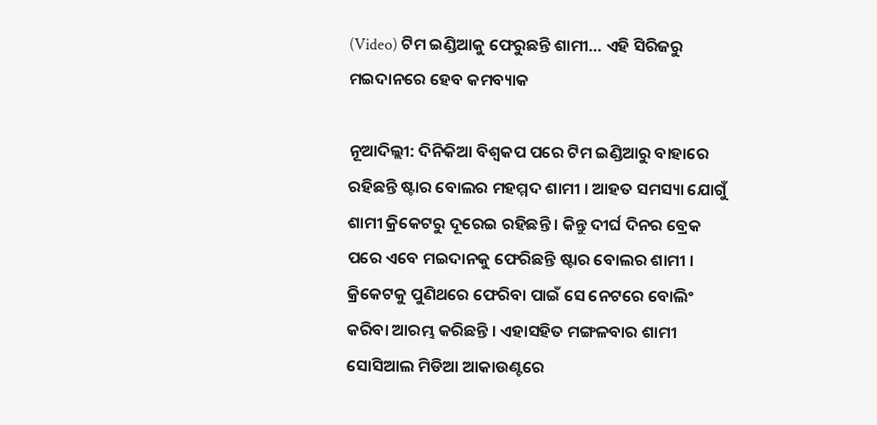(Video) ଟିମ ଇଣ୍ଡିଆକୁ ଫେରୁଛନ୍ତି ଶାମୀ… ଏହି ସିରିଜରୁ ମଇଦାନରେ ହେବ କମବ୍ୟାକ

ନୂଆଦିଲ୍ଲୀ: ଦିନିକିଆ ବିଶ୍ୱକପ ପରେ ଟିମ ଇଣ୍ଡିଆରୁ ବାହାରେ ରହିଛନ୍ତି ଷ୍ଟାର ବୋଲର ମହମ୍ମଦ ଶାମୀ । ଆହତ ସମସ୍ୟା ଯୋଗୁଁ ଶାମୀ କ୍ରିକେଟରୁ ଦୂରେଇ ରହିଛନ୍ତି । କିନ୍ତୁ ଦୀର୍ଘ ଦିନର ବ୍ରେକ ପରେ ଏବେ ମଇଦାନକୁ ଫେରିଛନ୍ତି ଷ୍ଟାର ବୋଲର ଶାମୀ । କ୍ରିକେଟକୁ ପୁଣିଥରେ ଫେରିବା ପାଇଁ ସେ ନେଟରେ ବୋଲିଂ କରିବା ଆରମ୍ଭ କରିଛନ୍ତି । ଏହାସହିତ ମଙ୍ଗଳବାର ଶାମୀ ସୋସିଆଲ ମିଡିଆ ଆକାଉଣ୍ଟରେ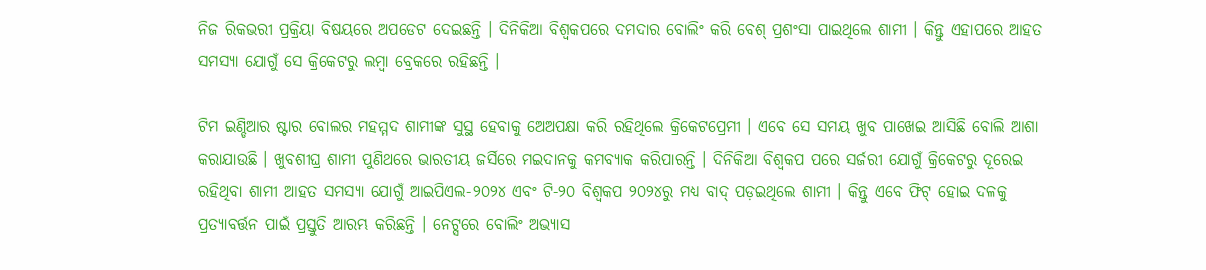ନିଜ ରିକଭରୀ ପ୍ରକ୍ରିୟା ବିଷୟରେ ଅପଡେଟ ଦେଇଛନ୍ତି । ଦିନିକିଆ ବିଶ୍ୱକପରେ ଦମଦାର ବୋଲିଂ କରି ବେଶ୍ ପ୍ରଶଂସା ପାଇଥିଲେ ଶାମୀ । କିନ୍ତୁ ଏହାପରେ ଆହତ ସମସ୍ୟା ଯୋଗୁଁ ସେ କ୍ରିକେଟରୁ ଲମ୍ବା ବ୍ରେକରେ ରହିଛନ୍ତି ।

ଟିମ ଇଣ୍ଡିଆର ଷ୍ଟାର ବୋଲର ମହମ୍ମଦ ଶାମୀଙ୍କ ସୁସ୍ଥ ହେବାକୁ ଅେଅପକ୍ଷା କରି ରହିଥିଲେ କ୍ରିକେଟପ୍ରେମୀ । ଏବେ ସେ ସମୟ ଖୁବ ପାଖେଇ ଆସିଛି ବୋଲି ଆଶା କରାଯାଉଛି । ଖୁବଶୀଘ୍ର ଶାମୀ ପୁଣିଥରେ ଭାରତୀୟ ଜର୍ସିରେ ମଇଦାନକୁ କମବ୍ୟାକ କରିପାରନ୍ତି । ଦିନିକିଆ ବିଶ୍ୱକପ ପରେ ସର୍ଜରୀ ଯୋଗୁଁ କ୍ରିକେଟରୁ ଦୂରେଇ ରହିଥିବା ଶାମୀ ଆହତ ସମସ୍ୟା ଯୋଗୁଁ ଆଇପିଏଲ-୨୦୨୪ ଏବଂ ଟି-୨୦ ବିଶ୍ବକପ ୨୦୨୪ରୁ ମଧ୍ୟ ବାଦ୍ ପଡ଼ଇଥିଲେ ଶାମୀ । କିନ୍ତୁ ଏବେ ଫିଟ୍ ହୋଇ ଦଳକୁ ପ୍ରତ୍ୟାବର୍ତ୍ତନ ପାଇଁ ପ୍ରସ୍ତୁତି ଆରମ୍ଭ କରିଛନ୍ତି । ନେଟ୍ସରେ ବୋଲିଂ ଅଭ୍ୟାସ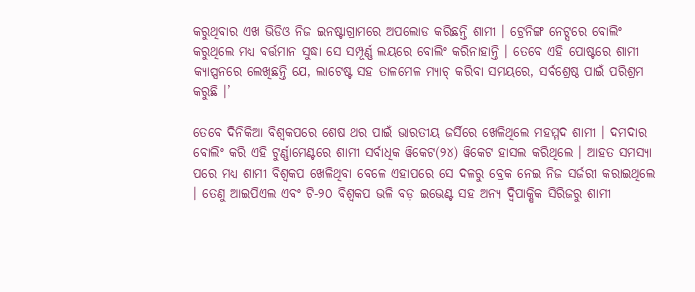କରୁଥିବାର ଏଖ ଭିଡିଓ ନିଜ ଇନଷ୍ଟାଗ୍ରାମରେ ଅପଲୋଡ କରିଛନ୍ତି ଶାମୀ । ଟ୍ରେନିଙ୍ଗ ନେଟ୍ସରେ ବୋଲିଂ କରୁଥିଲେ ମଧ୍ୟ ବର୍ତ୍ତମାନ ସୁଦ୍ଧା ସେ ସମ୍ପୂର୍ଣ୍ଣ ଲୟରେ ବୋଲିଂ କରିନାହାନ୍ତି । ତେବେ ଏହି ପୋଷ୍ଟରେ ଶାମୀ କ୍ୟାପ୍ସନରେ ଲେଖିଛନ୍ତି ଯେ, ଲାଟେଷ୍ଟ ସହ ତାଳମେଳ ମ୍ୟାଚ୍ କରିବା ସମୟରେ, ସର୍ବଶ୍ରେଷ୍ଠ ପାଇଁ ପରିଶ୍ରମ କରୁଛି ।’

ତେବେ ଦିନିକିଆ ବିଶ୍ୱକପରେ ଶେଷ ଥର ପାଇଁ ଭାରତୀୟ ଜର୍ସିରେ ଖେଳିଥିଲେ ମହମ୍ମଦ ଶାମୀ । ଦମଦାର ବୋଲିଂ କରି ଏହି ଟୁର୍ଣ୍ଣାମେଣ୍ଟରେ ଶାମୀ ସର୍ବାଧିକ ୱିକେଟ(୨୪) ୱିକେଟ ହାସଲ କରିଥିଲେ । ଆହତ ସମସ୍ୟା ପରେ ମଧ୍ୟ ଶାମୀ ବିଶ୍ୱକପ ଖେଳିଥିବା ବେଳେ ଏହାପରେ ସେ ଦଳରୁ ବ୍ରେକ ନେଇ ନିଜ ସର୍ଜରୀ କରାଇଥିଲେ । ତେଣୁ ଆଇପିଏଲ ଏବଂ ଟି-୨୦ ବିଶ୍ୱକପ ଭଳି ବଡ଼ ଇଭେଣ୍ଟ ସହ ଅନ୍ୟ ଦ୍ୱିପାକ୍ଷିକ ସିରିଜରୁ ଶାମୀ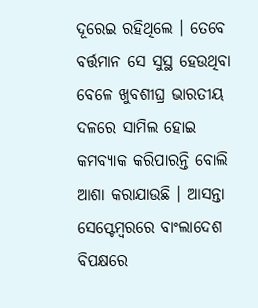ଦୂରେଇ ରହିଥିଲେ । ତେବେ ବର୍ତ୍ତମାନ ସେ ସୁସ୍ଥ ହେଉଥିବା ବେଳେ ଖୁବଶୀଘ୍ର ଭାରତୀୟ ଦଳରେ ସାମିଲ ହୋଇ କମବ୍ୟାକ କରିପାରନ୍ତି ବୋଲି ଆଶା କରାଯାଉଛି । ଆସନ୍ତା ସେପ୍ଟେମ୍ବରରେ ବାଂଲାଦେଶ ବିପକ୍ଷରେ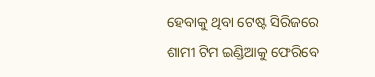ହେବାକୁ ଥିବା ଟେଷ୍ଟ ସିରିଜରେ ଶାମୀ ଟିମ ଇଣ୍ଡିଆକୁ ଫେରିବେ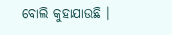ବୋଲି କୁହାଯାଉଛି ।